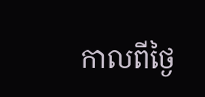កាលពីថ្ងៃ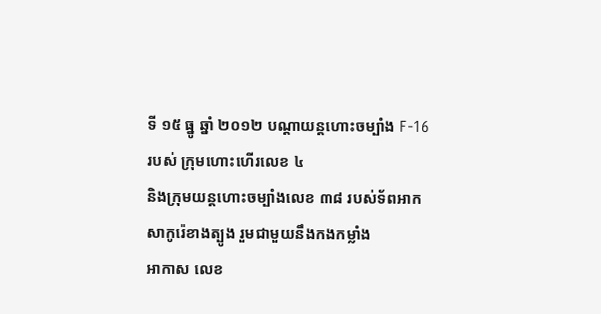ទី ១៥ ធ្នូ ឆ្នាំ ២០១២ បណ្ដាយន្ដហោះចម្បាំង F-16 របស់ ក្រុមហោះហើរលេខ ៤
និងក្រុមយន្ដហោះចម្បាំងលេខ ៣៨ របស់ទ័ពអាកសាកូរ៉េខាងត្បូង រួមជាមួយនឹងកងកម្លាំង
អាកាស លេខ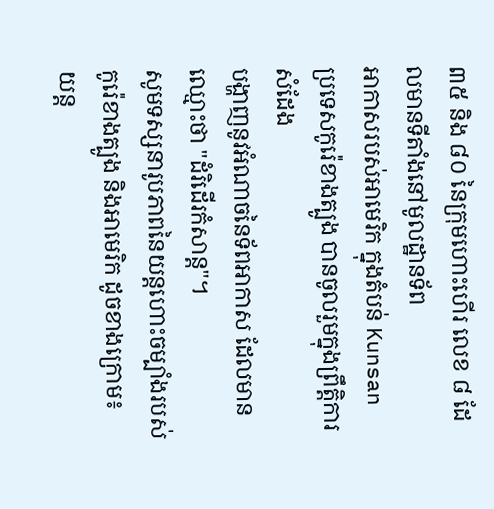៣៥ និង ៨០ នៃក្រុមហោះហើរ លេខ ៨ ដែលមានទីតាំងនៅមូលដ្ឋានទ័ព
អាកាសរបស់អាមេរិក ក្នុងតំបន់ Kunsan ប្រទេសកូរ៉េខាងត្បូង បានចូលរួមក្នុងព្រឹតិ្ដការសំដែង
បង្ហាញនូវអំណាចនៃទ័ពអាកាស ដែលមានឈ្មោះថា "ដំរិដើរកំសាន្ដ"។
សូមទស្សនារូបភាពនៃយន្ដហោះចម្បាំងរបស់កូរ៉េខាងត្បូង និងអាមេរិក ដូចខាងក្រោម៖
យន្ដ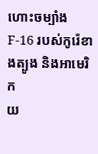ហោះចម្បាំង F-16 របស់កូរ៉េខាងត្បូង និងអាមេរិក
យ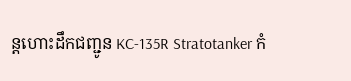ន្ដហោះដឹកជញ្ជូន KC-135R Stratotanker កំ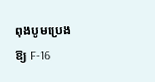ពុងបូមប្រេងឱ្យ F-16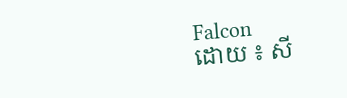Falcon
ដោយ ៖ សី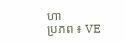ហា
ប្រភព ៖ VE